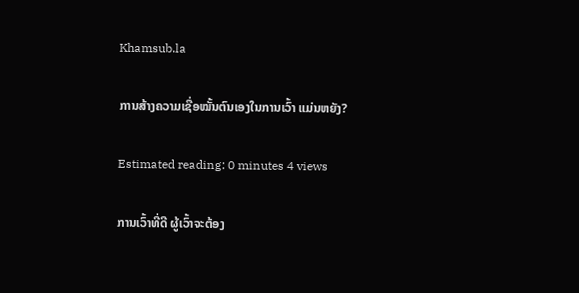Khamsub.la

ການສ້າງຄວາມເຊື່ອໝັ້ນຕົນເອງໃນການເວົ້າ ແມ່ນຫຍັງ?

Estimated reading: 0 minutes 4 views

ການເວົ້າທີ່ດີ ຜູ້ເວົ້າຈະຕ້ອງ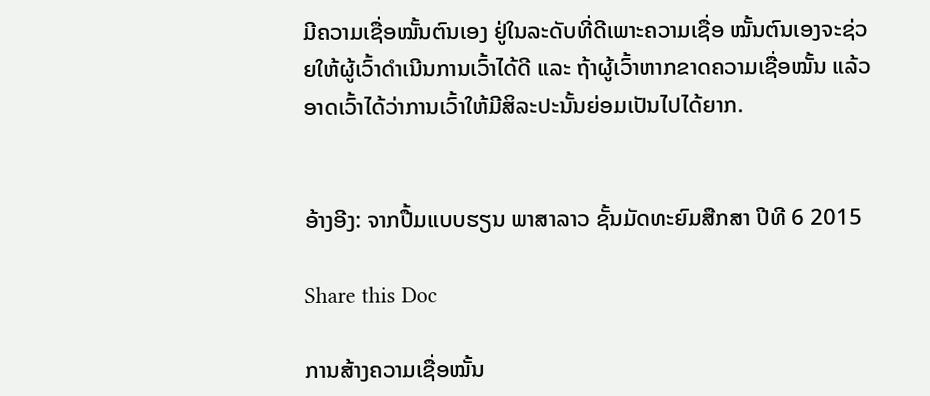ມີຄວາມເຊື່ອໝັ້ນຕົນເອງ ຢູ່ໃນລະດັບທີ່ດີເພາະຄວາມເຊື່ອ ໝັ້ນຕົນເອງຈະຊ່ວຍໃຫ້ຜູ້ເວົ້າດໍາເນີນການເວົ້າໄດ້ດີ ແລະ ຖ້າຜູ້ເວົ້າຫາກຂາດຄວາມເຊື່ອໝັ້ນ ແລ້ວ ອາດເວົ້າໄດ້ວ່າການເວົ້າໃຫ້ມີສິລະປະນັ້ນຍ່ອມເປັນໄປໄດ້ຍາກ.


ອ້າງອີງ: ຈາກປື້ມແບບຮຽນ ພາສາລາວ ຊັ້ນມັດທະຍົມສືກສາ ປີທີ 6 2015

Share this Doc

ການສ້າງຄວາມເຊື່ອໝັ້ນ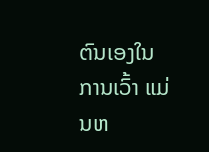ຕົນເອງໃນການເວົ້າ ແມ່ນຫ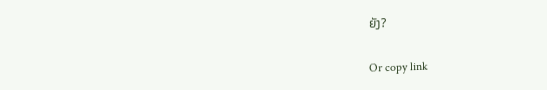ຍັງ?

Or copy link